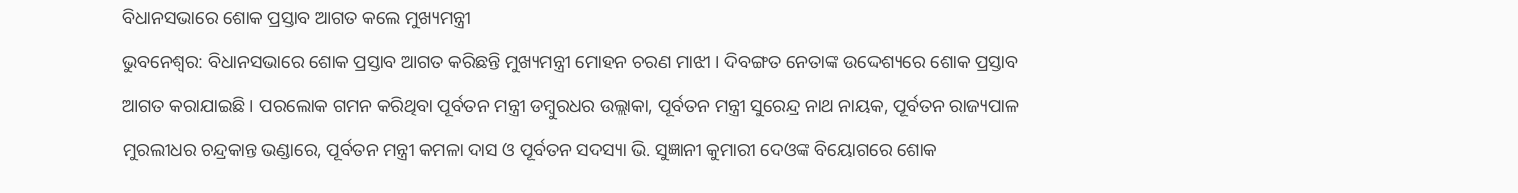ବିଧାନସଭାରେ ଶୋକ ପ୍ରସ୍ତାବ ଆଗତ କଲେ ମୁଖ୍ୟମନ୍ତ୍ରୀ
ଭୁବନେଶ୍ୱର: ବିଧାନସଭାରେ ଶୋକ ପ୍ରସ୍ତାବ ଆଗତ କରିଛନ୍ତି ମୁଖ୍ୟମନ୍ତ୍ରୀ ମୋହନ ଚରଣ ମାଝୀ । ଦିବଙ୍ଗତ ନେତାଙ୍କ ଉଦ୍ଦେଶ୍ୟରେ ଶୋକ ପ୍ରସ୍ତାବ ଆଗତ କରାଯାଇଛି । ପରଲୋକ ଗମନ କରିଥିବା ପୂର୍ବତନ ମନ୍ତ୍ରୀ ଡମ୍ବୁରଧର ଉଲ୍ଲାକା, ପୂର୍ବତନ ମନ୍ତ୍ରୀ ସୁରେନ୍ଦ୍ର ନାଥ ନାୟକ, ପୂର୍ବତନ ରାଜ୍ୟପାଳ ମୁରଲୀଧର ଚନ୍ଦ୍ରକାନ୍ତ ଭଣ୍ଡାରେ, ପୂର୍ବତନ ମନ୍ତ୍ରୀ କମଳା ଦାସ ଓ ପୂର୍ବତନ ସଦସ୍ୟା ଭି. ସୁଜ୍ଞାନୀ କୁମାରୀ ଦେଓଙ୍କ ବିୟୋଗରେ ଶୋକ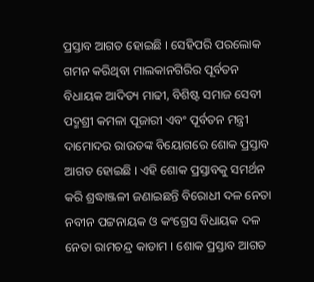ପ୍ରସ୍ତାବ ଆଗତ ହୋଇଛି । ସେହିପରି ପରଲୋକ ଗମନ କରିଥିବା ମାଲକାନଗିରିର ପୂର୍ବତନ ବିଧାୟକ ଆଦିତ୍ୟ ମାଢୀ, ବିଶିଷ୍ଟ ସମାଜ ସେବୀ ପଦ୍ମଶ୍ରୀ କମଳା ପୂଜାରୀ ଏବଂ ପୂର୍ବତନ ମନ୍ତ୍ରୀ ଦାମୋଦର ରାଉତଙ୍କ ବିୟୋଗରେ ଶୋକ ପ୍ରସ୍ତାବ ଆଗତ ହୋଇଛି । ଏହି ଶୋକ ପ୍ରସ୍ତାବକୁ ସମର୍ଥନ କରି ଶ୍ରଦ୍ଧାଞ୍ଜଳୀ ଜଣାଇଛନ୍ତି ବିରୋଧୀ ଦଳ ନେତା ନବୀନ ପଟ୍ଟନାୟକ ଓ କଂଗ୍ରେସ ବିଧାୟକ ଦଳ ନେତା ରାମଚନ୍ଦ୍ର କାଡାମ । ଶୋକ ପ୍ରସ୍ତାବ ଆଗତ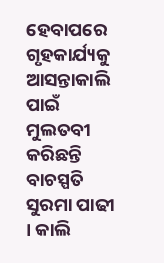ହେବାପରେ ଗୃହକାର୍ଯ୍ୟକୁ ଆସନ୍ତାକାଲି ପାଇଁ ମୁଲତବୀ କରିଛନ୍ତି ବାଚସ୍ପତି ସୁରମା ପାଢୀ । କାଲି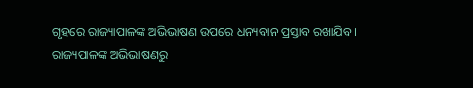ଗୃହରେ ରାଜ୍ୟାପାଳଙ୍କ ଅଭିଭାଷଣ ଉପରେ ଧନ୍ୟବାନ ପ୍ରସ୍ତାବ ରଖାଯିବ ।
ରାଜ୍ୟପାଳଙ୍କ ଅଭିଭାଷଣରୁ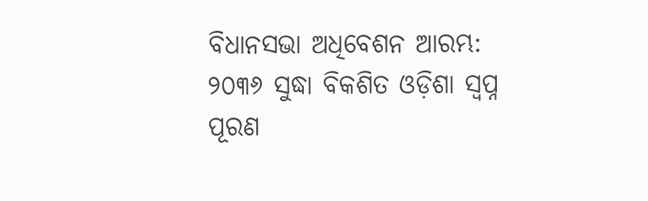ବିଧାନସଭା ଅଧିବେଶନ ଆରମ୍ଭ: ୨୦୩୬ ସୁଦ୍ଧା ବିକଶିତ ଓଡ଼ିଶା ସ୍ୱପ୍ନ ପୂରଣ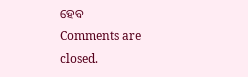ହେବ
Comments are closed.